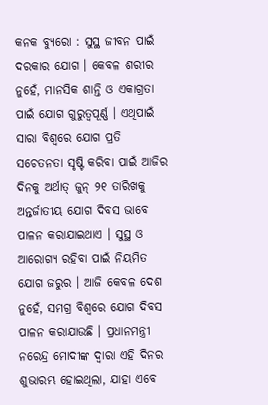କନକ ବ୍ୟୁରୋ : ସୁସ୍ଥ ଜୀବନ ପାଇଁ ଦରକାର ଯୋଗ । କେବଳ ଶରୀର ନୁହେଁ, ମାନସିକ ଶାନ୍ତି ଓ ଏକାଗ୍ରତା ପାଇଁ ଯୋଗ ଗୁରୁତ୍ୱପୂର୍ଣ୍ଣ । ଏଥିପାଇଁ ସାରା ବିଶ୍ୱରେ ଯୋଗ ପ୍ରତି ସଚେତନତା ସୃଷ୍ଟି କରିବା ପାଇଁ ଆଜିର ଦିନକୁ ଅର୍ଥାତ୍ ଜୁନ୍ ୨୧ ତାରିଖକୁ ଅନ୍ତର୍ଜାତୀୟ ଯୋଗ ଦିବସ ଭାବେ ପାଳନ କରାଯାଇଥାଏ । ସୁସ୍ଥ ଓ ଆରୋଗ୍ୟ ରହିବା ପାଇଁ ନିୟମିତ ଯୋଗ ଜରୁର । ଆଜି କେବଳ ଦେଶ ନୁହେଁ, ସମଗ୍ର ବିଶ୍ୱରେ ଯୋଗ ଦିବସ ପାଳନ କରାଯାଉଛି । ପ୍ରଧାନମନ୍ତ୍ରୀ ନରେନ୍ଦ୍ର ମୋଦୀଙ୍କ ଦ୍ୱାରା ଏହି ଦିନର ଶୁଭାରମ୍ଭ ହୋଇଥିଲା, ଯାହା ଏବେ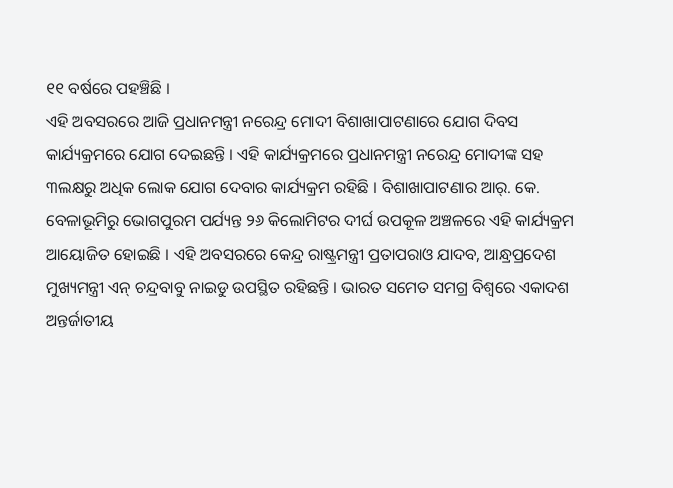୧୧ ବର୍ଷରେ ପହଞ୍ଚିଛି ।
ଏହି ଅବସରରେ ଆଜି ପ୍ରଧାନମନ୍ତ୍ରୀ ନରେନ୍ଦ୍ର ମୋଦୀ ବିଶାଖାପାଟଣାରେ ଯୋଗ ଦିବସ କାର୍ଯ୍ୟକ୍ରମରେ ଯୋଗ ଦେଇଛନ୍ତି । ଏହି କାର୍ଯ୍ୟକ୍ରମରେ ପ୍ରଧାନମନ୍ତ୍ରୀ ନରେନ୍ଦ୍ର ମୋଦୀଙ୍କ ସହ ୩ଲକ୍ଷରୁ ଅଧିକ ଲୋକ ଯୋଗ ଦେବାର କାର୍ଯ୍ୟକ୍ରମ ରହିଛି । ବିଶାଖାପାଟଣାର ଆର୍. କେ. ବେଳାଭୂମିରୁ ଭୋଗପୁରମ ପର୍ଯ୍ୟନ୍ତ ୨୬ କିଲୋମିଟର ଦୀର୍ଘ ଉପକୂଳ ଅଞ୍ଚଳରେ ଏହି କାର୍ଯ୍ୟକ୍ରମ ଆୟୋଜିତ ହୋଇଛି । ଏହି ଅବସରରେ କେନ୍ଦ୍ର ରାଷ୍ଟ୍ରମନ୍ତ୍ରୀ ପ୍ରତାପରାଓ ଯାଦବ, ଆନ୍ଧ୍ରପ୍ରଦେଶ ମୁଖ୍ୟମନ୍ତ୍ରୀ ଏନ୍ ଚନ୍ଦ୍ରବାବୁ ନାଇଡୁ ଉପସ୍ଥିତ ରହିଛନ୍ତି । ଭାରତ ସମେତ ସମଗ୍ର ବିଶ୍ବରେ ଏକାଦଶ ଅନ୍ତର୍ଜାତୀୟ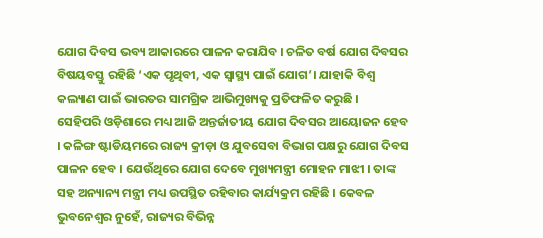ଯୋଗ ଦିବସ ଭବ୍ୟ ଆକାରରେ ପାଳନ କରାଯିବ । ଚଳିତ ବର୍ଷ ଯୋଗ ଦିବସର ବିଷୟବସ୍ତୁ ରହିଛି ‘ଏକ ପୃଥିବୀ, ଏକ ସ୍ୱାସ୍ଥ୍ୟ ପାଇଁ ଯୋଗ’। ଯାହାକି ବିଶ୍ୱ କଲ୍ୟାଣ ପାଇଁ ଭାରତର ସାମଗ୍ରିକ ଆଭିମୁଖ୍ୟକୁ ପ୍ରତିଫଳିତ କରୁଛି ।
ସେହିପରି ଓଡ଼ିଶାରେ ମଧ୍ୟ ଆଜି ଅନ୍ତର୍ଜାତୀୟ ଯୋଗ ଦିବସର ଆୟୋଜନ ହେବ । କଳିଙ୍ଗ ଷ୍ଟାଡିୟମରେ ରାଜ୍ୟ କ୍ରୀଡ଼ା ଓ ଯୁବସେବା ବିଭାଗ ପକ୍ଷରୁ ଯୋଗ ଦିବସ ପାଳନ ହେବ । ଯେଉଁଥିରେ ଯୋଗ ଦେବେ ମୁଖ୍ୟମନ୍ତ୍ରୀ ମୋହନ ମାଝୀ । ତାଙ୍କ ସହ ଅନ୍ୟାନ୍ୟ ମନ୍ତ୍ରୀ ମଧ୍ୟ ଉପସ୍ଥିତ ରହିବାର କାର୍ଯ୍ୟକ୍ରମ ରହିଛି । କେବଳ ଭୁବନେଶ୍ବର ନୁହେଁ, ରାଜ୍ୟର ବିଭିନ୍ନ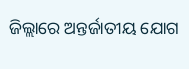ଜିଲ୍ଲାରେ ଅନ୍ତର୍ଜାତୀୟ ଯୋଗ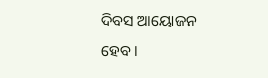ଦିବସ ଆୟୋଜନ ହେବ ।